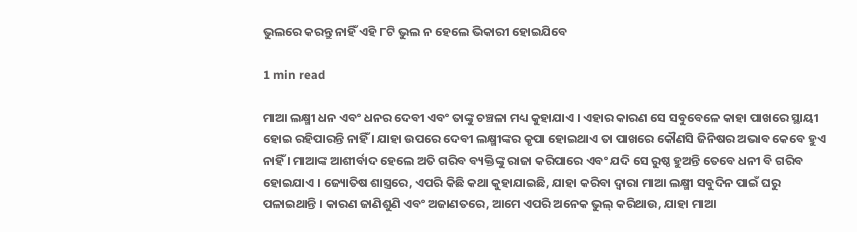ଭୁଲରେ କରନ୍ତୁ ନାହିଁ ଏହି ୮ଟି ଭୁଲ ନ ହେଲେ ଭିକାରୀ ହୋଇଯିବେ

1 min read

ମାଆ ଲକ୍ଷ୍ମୀ ଧନ ଏବଂ ଧନର ଦେବୀ ଏବଂ ତାଙ୍କୁ ଚଞ୍ଚଳା ମଧ୍ୟ କୁହାଯାଏ । ଏହାର କାରଣ ସେ ସବୁବେଳେ କାହା ପାଖରେ ସ୍ଥାୟୀ ହୋଇ ରହିପାରନ୍ତି ନାହିଁ । ଯାହା ଉପରେ ଦେବୀ ଲକ୍ଷ୍ମୀଙ୍କର କୃପା ହୋଇଥାଏ ତା ପାଖରେ କୌଣସି ଜିନିଷର ଅଭାବ କେବେ ହୁଏ ନାହିଁ । ମାଆଙ୍କ ଆଶୀର୍ବାଦ ହେଲେ ଅତି ଗରିବ ବ୍ୟକ୍ତିଙ୍କୁ ରାଜା କରିପାରେ ଏବଂ ଯଦି ସେ ରୁଷ୍ଠ ହୁଅନ୍ତି ତେବେ ଧନୀ ବି ଗରିବ ହୋଇଯାଏ । ଜ୍ୟୋତିଷ ଶାସ୍ତ୍ରରେ, ଏପରି କିଛି କଥା କୁହାଯାଇଛି, ଯାହା କରିବା ଦ୍ୱାରା ମାଆ ଲକ୍ଷ୍ମୀ ସବୁଦିନ ପାଇଁ ଘରୁ ପଳାଇଥାନ୍ତି । କାରଣ ଜାଣିଶୁଣି ଏବଂ ଅଜାଣତରେ, ଆମେ ଏପରି ଅନେକ ଭୁଲ୍ କରିଥାଉ, ଯାହା ମାଆ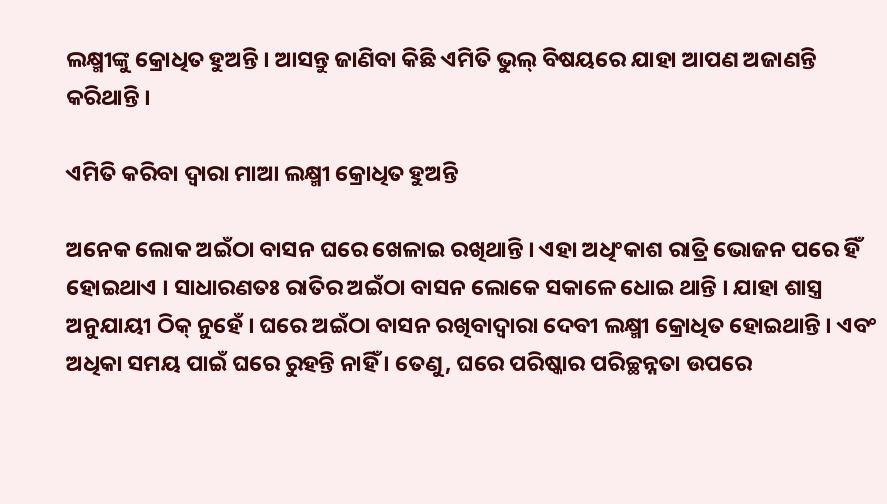ଲକ୍ଷ୍ମୀଙ୍କୁ କ୍ରୋଧିତ ହୁଅନ୍ତି । ଆସନ୍ତୁ ଜାଣିବା କିଛି ଏମିତି ଭୁଲ୍ ବିଷୟରେ ଯାହା ଆପଣ ଅଜାଣନ୍ତି କରିଥାନ୍ତି ।

ଏମିତି କରିବା ଦ୍ୱାରା ମାଆ ଲକ୍ଷ୍ମୀ କ୍ରୋଧିତ ହୁଅନ୍ତି

ଅନେକ ଲୋକ ଅଇଁଠା ବାସନ ଘରେ ଖେଳାଇ ରଖିଥାନ୍ତି । ଏହା ଅଧିଂକାଶ ରାତ୍ରି ଭୋଜନ ପରେ ହିଁ ହୋଇଥାଏ । ସାଧାରଣତଃ ରାତିର ଅଇଁଠା ବାସନ ଲୋକେ ସକାଳେ ଧୋଇ ଥାନ୍ତି । ଯାହା ଶାସ୍ତ୍ର ଅନୁଯାୟୀ ଠିକ୍ ନୁହେଁ । ଘରେ ଅଇଁଠା ବାସନ ରଖିବାଦ୍ୱାରା ଦେବୀ ଲକ୍ଷ୍ମୀ କ୍ରୋଧିତ ହୋଇଥାନ୍ତି । ଏବଂ ଅଧିକା ସମୟ ପାଇଁ ଘରେ ରୁହନ୍ତି ନାହିଁ । ତେଣୁ, ଘରେ ପରିଷ୍କାର ପରିଚ୍ଛନ୍ନତା ଉପରେ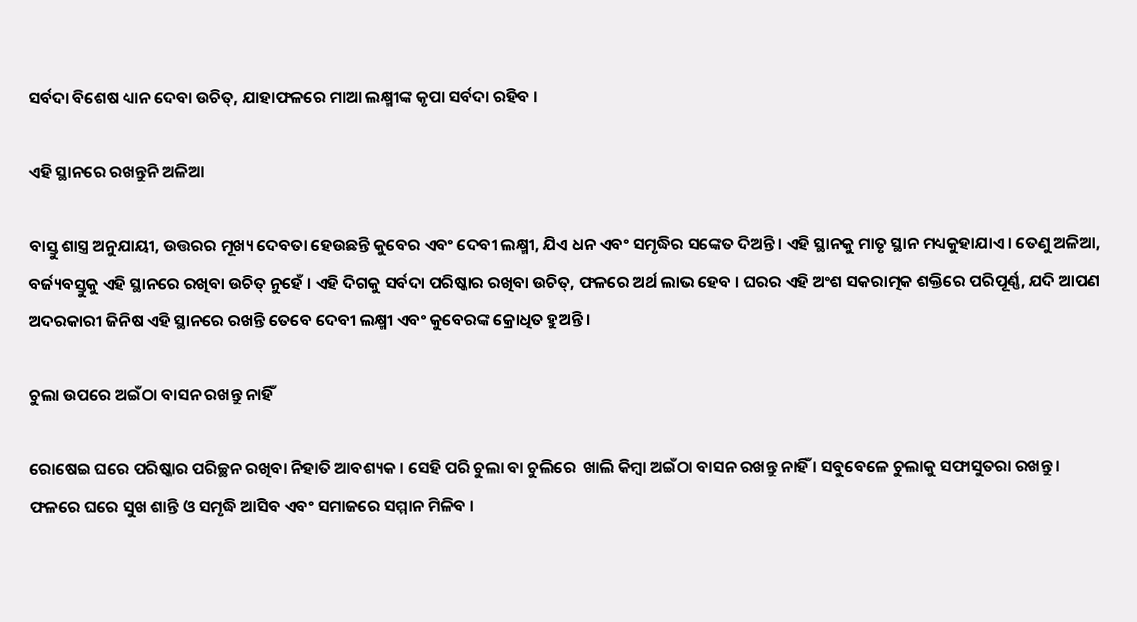ସର୍ବଦା ବିଶେଷ ଧ୍ୟାନ ଦେବା ଉଚିତ୍, ଯାହାଫଳରେ ମାଆ ଲକ୍ଷ୍ମୀଙ୍କ କୃପା ସର୍ବଦା ରହିବ ।

ଏହି ସ୍ଥାନରେ ରଖନ୍ତୁନି ଅଳିଆ

ବାସ୍ତୁ ଶାସ୍ତ୍ର ଅନୁଯାୟୀ, ଉତ୍ତରର ମୂଖ୍ୟ ଦେବତା ହେଉଛନ୍ତି କୁବେର ଏବଂ ଦେବୀ ଲକ୍ଷ୍ମୀ, ଯିଏ ଧନ ଏବଂ ସମୃଦ୍ଧିର ସଙ୍କେତ ଦିଅନ୍ତି । ଏହି ସ୍ଥାନକୁ ମାତୃ ସ୍ଥାନ ମଧ୍ୟକୁହାଯାଏ । ତେଣୁ ଅଳିଆ, ବର୍ଜ୍ୟବସ୍ତୁକୁ ଏହି ସ୍ଥାନରେ ରଖିବା ଉଚିତ୍ ନୁହେଁ । ଏହି ଦିଗକୁ ସର୍ବଦା ପରିଷ୍କାର ରଖିବା ଉଚିତ୍, ଫଳରେ ଅର୍ଥ ଲାଭ ହେବ । ଘରର ଏହି ଅଂଶ ସକରାତ୍ମକ ଶକ୍ତିରେ ପରିପୂର୍ଣ୍ଣ, ଯଦି ଆପଣ ଅଦରକାରୀ ଜିନିଷ ଏହି ସ୍ଥାନରେ ରଖନ୍ତି ତେବେ ଦେବୀ ଲକ୍ଷ୍ମୀ ଏବଂ କୁବେରଙ୍କ କ୍ରୋଧିତ ହୁଅନ୍ତି ।

ଚୁଲା ଉପରେ ଅଇଁଠା ବାସନ ରଖନ୍ତୁ ନାହିଁ

ରୋଷେଇ ଘରେ ପରିଷ୍କାର ପରିଚ୍ଛନ ରଖିବା ନିହାତି ଆବଶ୍ୟକ । ସେହି ପରି ଚୁଲା ବା ଚୁଲିରେ  ଖାଲି କିମ୍ବା ଅଇଁଠା ବାସନ ରଖନ୍ତୁ ନାହିଁ । ସବୁବେଳେ ଚୁଲାକୁ ସଫାସୁତରା ରଖନ୍ତୁ । ଫଳରେ ଘରେ ସୁଖ ଶାନ୍ତି ଓ ସମୃଦ୍ଧି ଆସିବ ଏବଂ ସମାଜରେ ସମ୍ମାନ ମିଳିବ ।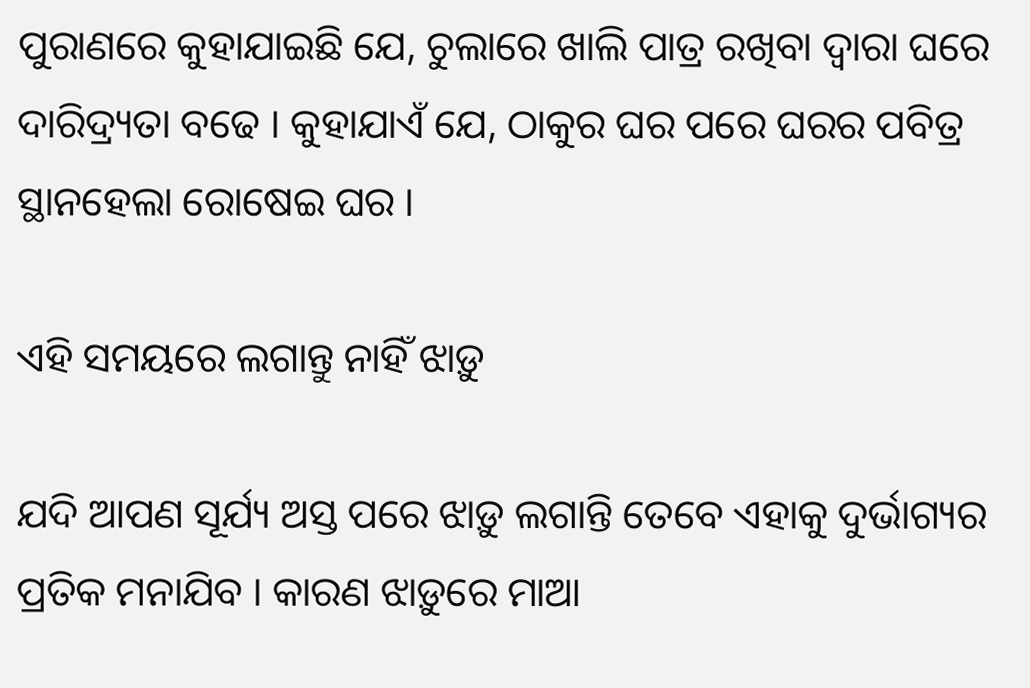ପୁରାଣରେ କୁହାଯାଇଛି ଯେ, ଚୁଲାରେ ଖାଲି ପାତ୍ର ରଖିବା ଦ୍ୱାରା ଘରେ ଦାରିଦ୍ର୍ୟତା ବଢେ । କୁହାଯାଏଁ ଯେ, ଠାକୁର ଘର ପରେ ଘରର ପବିତ୍ର ସ୍ଥାନହେଲା ରୋଷେଇ ଘର ।

ଏହି ସମୟରେ ଲଗାନ୍ତୁ ନାହିଁ ଝାଡ଼ୁ

ଯଦି ଆପଣ ସୂର୍ଯ୍ୟ ଅସ୍ତ ପରେ ଝାଡ଼ୁ ଲଗାନ୍ତି ତେବେ ଏହାକୁ ଦୁର୍ଭାଗ୍ୟର ପ୍ରତିକ ମନାଯିବ । କାରଣ ଝାଡ଼ୁରେ ମାଆ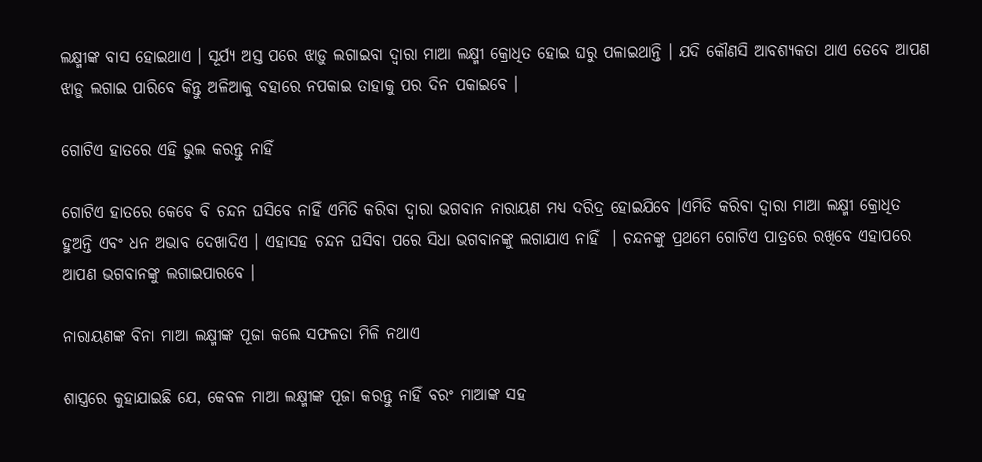ଲକ୍ଷ୍ମୀଙ୍କ ବାସ ହୋଇଥାଏ । ସୂର୍ଯ୍ୟ ଅସ୍ତ ପରେ ଝାଡ଼ୁ ଲଗାଇବା ଦ୍ୱାରା ମାଆ ଲକ୍ଷ୍ମୀ କ୍ରୋଧିତ ହୋଇ ଘରୁ ପଳାଇଥାନ୍ତି । ଯଦି କୌଣସି ଆବଶ୍ୟକତା ଥାଏ ତେବେ ଆପଣ ଝାଡ଼ୁ ଲଗାଇ ପାରିବେ କିନ୍ତୁ ଅଳିଆକୁ ବହାରେ ନପକାଇ ତାହାକୁ ପର ଦିନ ପକାଇବେ ।

ଗୋଟିଏ ହାତରେ ଏହି ଭୁଲ କରନ୍ତୁ ନାହିଁ

ଗୋଟିଏ ହାତରେ କେବେ ବି ଚନ୍ଦନ ଘସିବେ ନାହିଁ ଏମିତି କରିବା ଦ୍ୱାରା ଭଗବାନ ନାରାୟଣ ମଧ୍ୟ ଦରିଦ୍ର ହୋଇଯିବେ ।ଏମିତି କରିବା ଦ୍ୱାରା ମାଆ ଲକ୍ଷ୍ମୀ କ୍ରୋଧିତ ହୁଅନ୍ତି ଏବଂ ଧନ ଅଭାବ ଦେଖାଦିଏ । ଏହାସହ ଚନ୍ଦନ ଘସିବା ପରେ ସିଧା ଭଗବାନଙ୍କୁ ଲଗାଯାଏ ନାହିଁ  । ଚନ୍ଦନଙ୍କୁ ପ୍ରଥମେ ଗୋଟିଏ ପାତ୍ରରେ ରଖିବେ ଏହାପରେ ଆପଣ ଭଗବାନଙ୍କୁ ଲଗାଇପାରବେ ।

ନାରାୟଣଙ୍କ ବିନା ମାଆ ଲକ୍ଷ୍ମୀଙ୍କ ପୂଜା କଲେ ସଫଳତା ମିଳି ନଥାଏ

ଶାସ୍ତ୍ରରେ କୁହାଯାଇଛି ଯେ, କେବଳ ମାଆ ଲକ୍ଷ୍ମୀଙ୍କ ପୂଜା କରନ୍ତୁ ନାହିଁ ବରଂ ମାଆଙ୍କ ସହ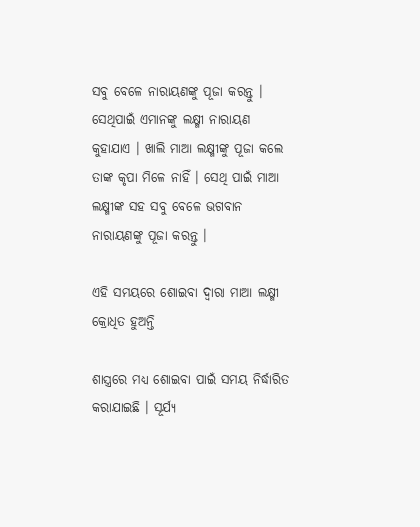ସବୁ ବେଳେ ନାରାୟଣଙ୍କୁ ପୂଜା କରନ୍ତୁ । ସେଥିପାଇଁ ଏମାନଙ୍କୁ ଲକ୍ଷ୍ମୀ ନାରାୟଣ କୁହାଯାଏ । ଖାଲି ମାଆ ଲକ୍ଷ୍ମୀଙ୍କୁ ପୂଜା କଲେ ତାଙ୍କ କୃପା ମିଳେ ନାହିଁ । ସେଥି ପାଇଁ ମାଆ ଲକ୍ଷ୍ମୀଙ୍କ ସହ ସବୁ ବେଳେ ଭଗବାନ ନାରାୟଣଙ୍କୁ ପୂଜା କରନ୍ତୁ ।

ଏହି ସମୟରେ ଶୋଇବା ଦ୍ୱାରା ମାଆ ଲକ୍ଷ୍ମୀ କ୍ରୋଧିତ ହୁଅନ୍ତି

ଶାସ୍ତ୍ରରେ ମଧ୍ୟ ଶୋଇବା ପାଇଁ ସମୟ ନିର୍ଦ୍ଧାରିତ କରାଯାଇଛି । ସୂର୍ଯ୍ୟ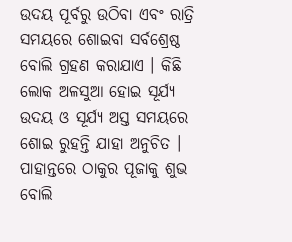ଉଦୟ ପୂର୍ବରୁ ଉଠିବା ଏବଂ ରାତ୍ରି ସମୟରେ ଶୋଇବା ସର୍ବଶ୍ରେଷ୍ଠ ବୋଲି ଗ୍ରହଣ କରାଯାଏ । କିଛି ଲୋକ ଅଳସୁଆ ହୋଇ ସୂର୍ଯ୍ୟ ଉଦୟ ଓ ସୂର୍ଯ୍ୟ ଅସ୍ତ ସମୟରେ ଶୋଇ ରୁହନ୍ତି ଯାହା ଅନୁଚିତ । ପାହାନ୍ତରେ ଠାକୁର ପୂଜାକୁ ଶୁଭ ବୋଲି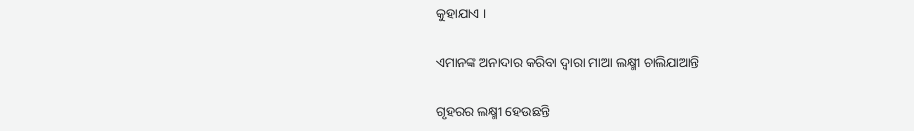କୁହାଯାଏ ।

ଏମାନଙ୍କ ଅନାଦାର କରିବା ଦ୍ୱାରା ମାଆ ଲକ୍ଷ୍ମୀ ଚାଲିଯାଆନ୍ତି

ଗୃହରର ଲକ୍ଷ୍ମୀ ହେଉଛନ୍ତି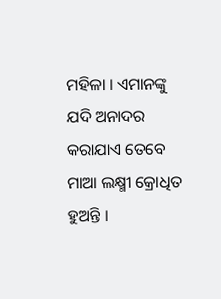ମହିଳା । ଏମାନଙ୍କୁ ଯଦି ଅନାଦର କରାଯାଏ ତେବେ ମାଆ ଲକ୍ଷ୍ମୀ କ୍ରୋଧିତ ହୁଅନ୍ତି ।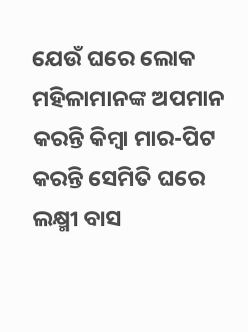ଯେଉଁ ଘରେ ଲୋକ ମହିଳାମାନଙ୍କ ଅପମାନ କରନ୍ତି କିମ୍ବା ମାର-ପିଟ କରନ୍ତି ସେମିତି ଘରେ ଲକ୍ଷ୍ମୀ ବାସ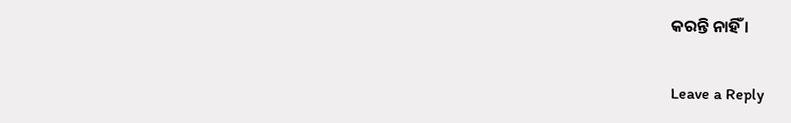କରନ୍ତି ନାହିଁ ।

Leave a Reply